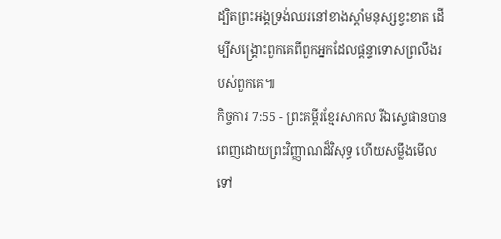ដ្បិតព្រះអង្គទ្រង់ឈរនៅខាងស្ដាំមនុស្សខ្វះខាត ដើម្បីសង្គ្រោះពួកគេពីពួកអ្នកដែលផ្ដន្ទាទោសព្រលឹងរបស់ពួកគេ៕
កិច្ចការ 7:55 - ព្រះគម្ពីរខ្មែរសាកល រីឯស្ទេផានបានពេញដោយព្រះវិញ្ញាណដ៏វិសុទ្ធ ហើយសម្លឹងមើលទៅ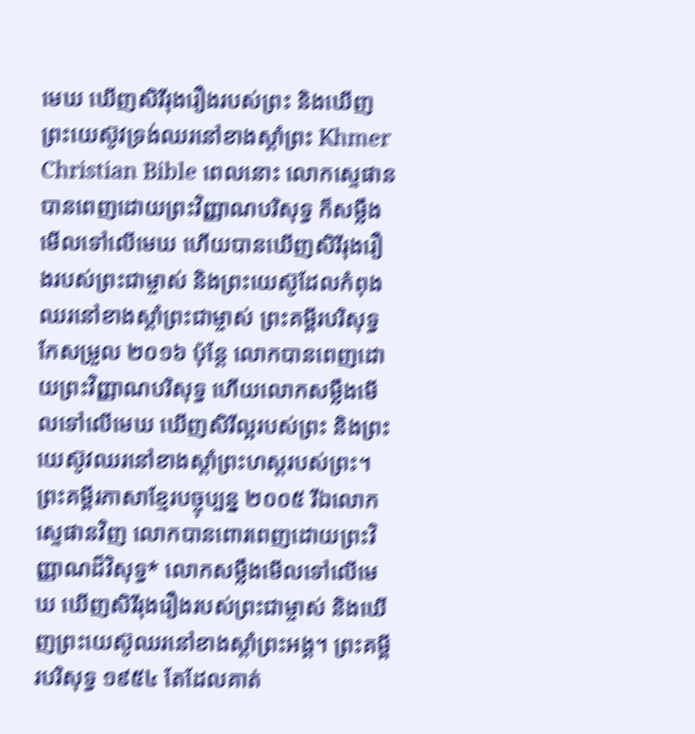មេឃ ឃើញសិរីរុងរឿងរបស់ព្រះ និងឃើញព្រះយេស៊ូវទ្រង់ឈរនៅខាងស្ដាំព្រះ Khmer Christian Bible ពេលនោះ លោកស្ទេផានបានពេញដោយព្រះវិញ្ញាណបរិសុទ្ធ ក៏សម្លឹងមើលទៅលើមេឃ ហើយបានឃើញសិរីរុងរឿងរបស់ព្រះជាម្ចាស់ និងព្រះយេស៊ូដែលកំពុងឈរនៅខាងស្ដាំព្រះជាម្ចាស់ ព្រះគម្ពីរបរិសុទ្ធកែសម្រួល ២០១៦ ប៉ុន្ដែ លោកបានពេញដោយព្រះវិញ្ញាណបរិសុទ្ធ ហើយលោកសម្លឹងមើលទៅលើមេឃ ឃើញសិរីល្អរបស់ព្រះ និងព្រះយេស៊ូវឈរនៅខាងស្តាំព្រះហស្តរបស់ព្រះ។ ព្រះគម្ពីរភាសាខ្មែរបច្ចុប្បន្ន ២០០៥ រីឯលោកស្ទេផានវិញ លោកបានពោរពេញដោយព្រះវិញ្ញាណដ៏វិសុទ្ធ* លោកសម្លឹងមើលទៅលើមេឃ ឃើញសិរីរុងរឿងរបស់ព្រះជាម្ចាស់ និងឃើញព្រះយេស៊ូឈរនៅខាងស្ដាំព្រះអង្គ។ ព្រះគម្ពីរបរិសុទ្ធ ១៩៥៤ តែដែលគាត់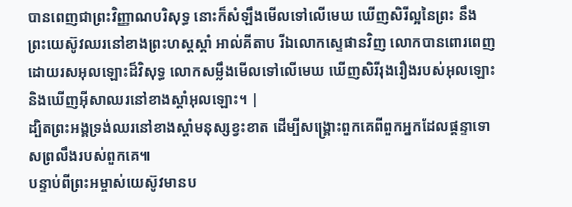បានពេញជាព្រះវិញ្ញាណបរិសុទ្ធ នោះក៏សំឡឹងមើលទៅលើមេឃ ឃើញសិរីល្អនៃព្រះ នឹងព្រះយេស៊ូវឈរនៅខាងព្រះហស្តស្តាំ អាល់គីតាប រីឯលោកស្ទេផានវិញ លោកបានពោរពេញដោយរសអុលឡោះដ៏វិសុទ្ធ លោកសម្លឹងមើលទៅលើមេឃ ឃើញសិរីរុងរឿងរបស់អុលឡោះ និងឃើញអ៊ីសាឈរនៅខាងស្ដាំអុលឡោះ។ |
ដ្បិតព្រះអង្គទ្រង់ឈរនៅខាងស្ដាំមនុស្សខ្វះខាត ដើម្បីសង្គ្រោះពួកគេពីពួកអ្នកដែលផ្ដន្ទាទោសព្រលឹងរបស់ពួកគេ៕
បន្ទាប់ពីព្រះអម្ចាស់យេស៊ូវមានប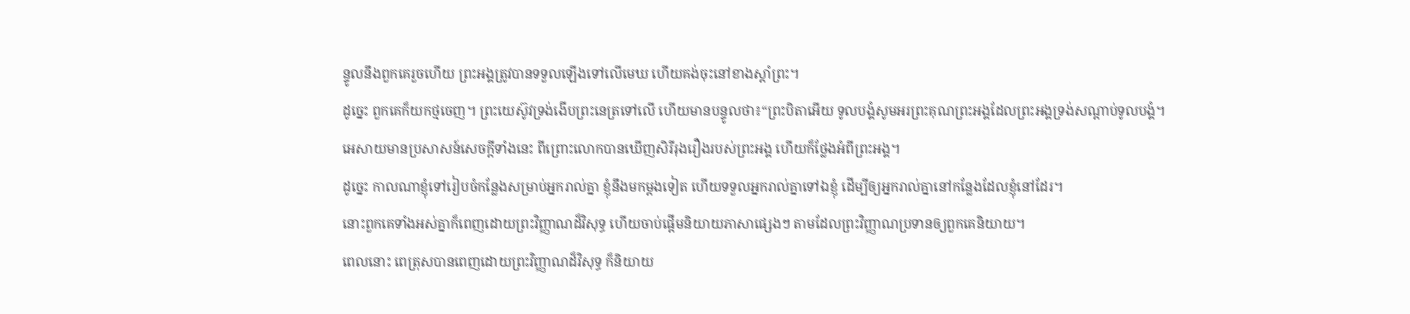ន្ទូលនឹងពួកគេរួចហើយ ព្រះអង្គត្រូវបានទទួលឡើងទៅលើមេឃ ហើយគង់ចុះនៅខាងស្ដាំព្រះ។
ដូច្នេះ ពួកគេក៏យកថ្មចេញ។ ព្រះយេស៊ូវទ្រង់ងើបព្រះនេត្រទៅលើ ហើយមានបន្ទូលថា៖“ព្រះបិតាអើយ ទូលបង្គំសូមអរព្រះគុណព្រះអង្គដែលព្រះអង្គទ្រង់សណ្ដាប់ទូលបង្គំ។
អេសាយមានប្រសាសន៍សេចក្ដីទាំងនេះ ពីព្រោះលោកបានឃើញសិរីរុងរឿងរបស់ព្រះអង្គ ហើយក៏ថ្លែងអំពីព្រះអង្គ។
ដូច្នេះ កាលណាខ្ញុំទៅរៀបចំកន្លែងសម្រាប់អ្នករាល់គ្នា ខ្ញុំនឹងមកម្ដងទៀត ហើយទទួលអ្នករាល់គ្នាទៅឯខ្ញុំ ដើម្បីឲ្យអ្នករាល់គ្នានៅកន្លែងដែលខ្ញុំនៅដែរ។
នោះពួកគេទាំងអស់គ្នាក៏ពេញដោយព្រះវិញ្ញាណដ៏វិសុទ្ធ ហើយចាប់ផ្ដើមនិយាយភាសាផ្សេងៗ តាមដែលព្រះវិញ្ញាណប្រទានឲ្យពួកគេនិយាយ។
ពេលនោះ ពេត្រុសបានពេញដោយព្រះវិញ្ញាណដ៏វិសុទ្ធ ក៏និយាយ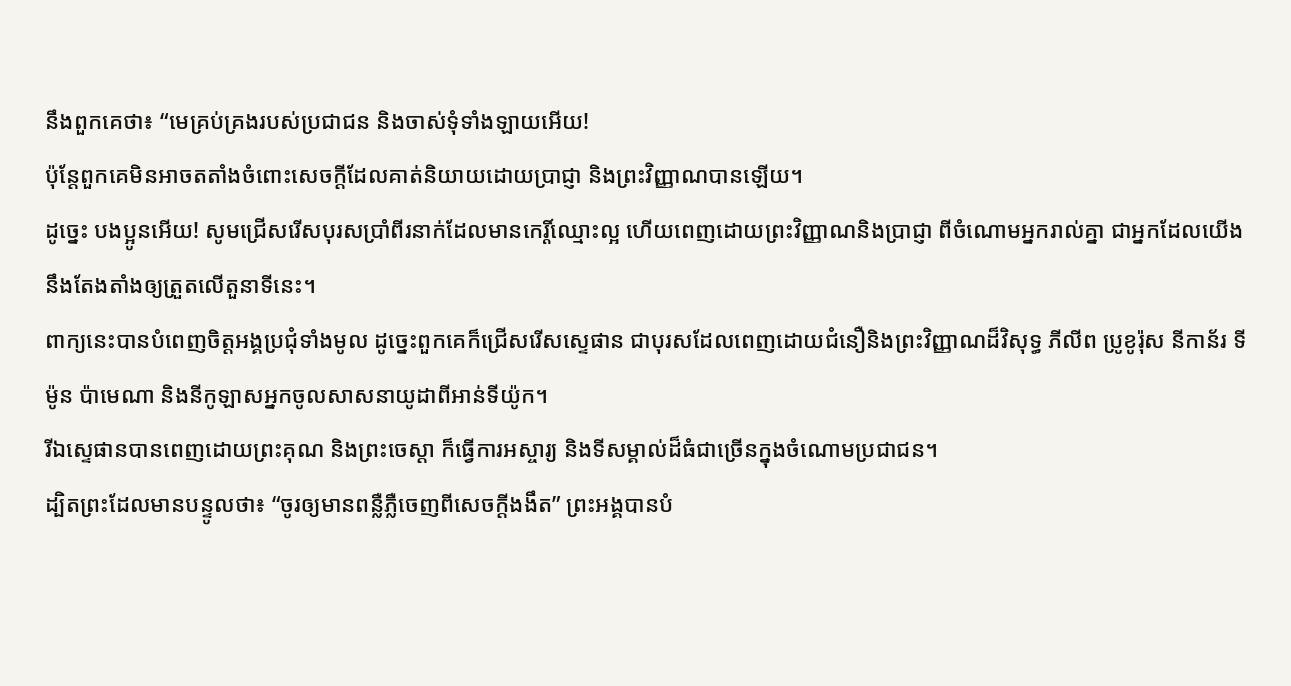នឹងពួកគេថា៖ “មេគ្រប់គ្រងរបស់ប្រជាជន និងចាស់ទុំទាំងឡាយអើយ!
ប៉ុន្តែពួកគេមិនអាចតតាំងចំពោះសេចក្ដីដែលគាត់និយាយដោយប្រាជ្ញា និងព្រះវិញ្ញាណបានឡើយ។
ដូច្នេះ បងប្អូនអើយ! សូមជ្រើសរើសបុរសប្រាំពីរនាក់ដែលមានកេរ្តិ៍ឈ្មោះល្អ ហើយពេញដោយព្រះវិញ្ញាណនិងប្រាជ្ញា ពីចំណោមអ្នករាល់គ្នា ជាអ្នកដែលយើងនឹងតែងតាំងឲ្យត្រួតលើតួនាទីនេះ។
ពាក្យនេះបានបំពេញចិត្តអង្គប្រជុំទាំងមូល ដូច្នេះពួកគេក៏ជ្រើសរើសស្ទេផាន ជាបុរសដែលពេញដោយជំនឿនិងព្រះវិញ្ញាណដ៏វិសុទ្ធ ភីលីព ប្រូខូរ៉ុស នីកាន័រ ទីម៉ូន ប៉ាមេណា និងនីកូឡាសអ្នកចូលសាសនាយូដាពីអាន់ទីយ៉ូក។
រីឯស្ទេផានបានពេញដោយព្រះគុណ និងព្រះចេស្ដា ក៏ធ្វើការអស្ចារ្យ និងទីសម្គាល់ដ៏ធំជាច្រើនក្នុងចំណោមប្រជាជន។
ដ្បិតព្រះដែលមានបន្ទូលថា៖ “ចូរឲ្យមានពន្លឺភ្លឺចេញពីសេចក្ដីងងឹត” ព្រះអង្គបានបំ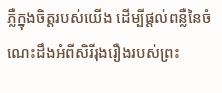ភ្លឺក្នុងចិត្តរបស់យើង ដើម្បីផ្ដល់ពន្លឺនៃចំណេះដឹងអំពីសិរីរុងរឿងរបស់ព្រះ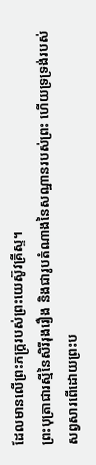ដែលមានលើព្រះភក្ត្ររបស់ព្រះយេស៊ូវគ្រីស្ទ។
ព្រះបុត្រាជារស្មីនៃសិរីរុងរឿង និងជារូបតំណាងនៃសណ្ឋានរបស់ព្រះ ហើយទ្រទ្រង់របស់សព្វសារពើដោយព្រះប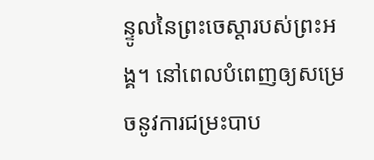ន្ទូលនៃព្រះចេស្ដារបស់ព្រះអង្គ។ នៅពេលបំពេញឲ្យសម្រេចនូវការជម្រះបាប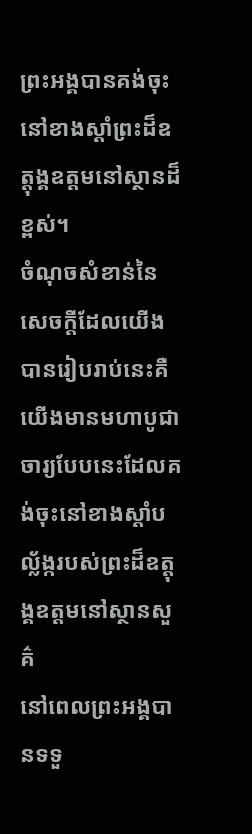ព្រះអង្គបានគង់ចុះនៅខាងស្ដាំព្រះដ៏ឧត្ដុង្គឧត្ដមនៅស្ថានដ៏ខ្ពស់។
ចំណុចសំខាន់នៃសេចក្ដីដែលយើងបានរៀបរាប់នេះគឺ យើងមានមហាបូជាចារ្យបែបនេះដែលគង់ចុះនៅខាងស្ដាំបល្ល័ង្ករបស់ព្រះដ៏ឧត្ដុង្គឧត្ដមនៅស្ថានសួគ៌
នៅពេលព្រះអង្គបានទទួ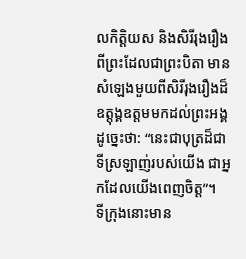លកិត្តិយស និងសិរីរុងរឿងពីព្រះដែលជាព្រះបិតា មានសំឡេងមួយពីសិរីរុងរឿងដ៏ឧត្ដុង្គឧត្ដមមកដល់ព្រះអង្គដូច្នេះថា: “នេះជាបុត្រដ៏ជាទីស្រឡាញ់របស់យើង ជាអ្នកដែលយើងពេញចិត្ត”។
ទីក្រុងនោះមាន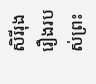សិរីរុងរឿងរបស់ព្រះ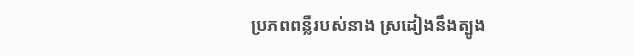ប្រភពពន្លឺរបស់នាង ស្រដៀងនឹងត្បូង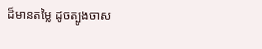ដ៏មានតម្លៃ ដូចត្បូងចាស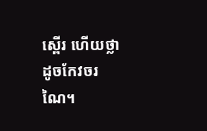ស្ពើរ ហើយថ្លាដូចកែវចរណៃ។